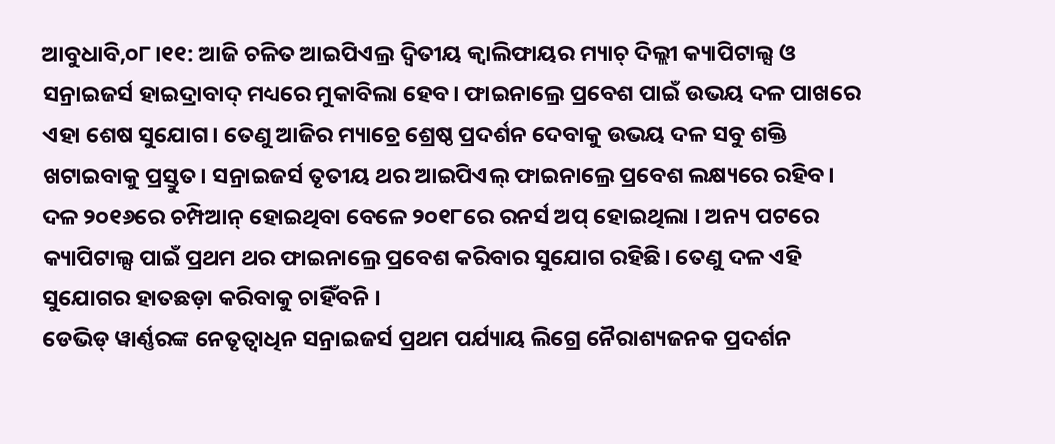ଆବୁଧାବି,୦୮।୧୧: ଆଜି ଚଳିତ ଆଇପିଏଲ୍ର ଦ୍ୱିତୀୟ କ୍ୱାଲିଫାୟର ମ୍ୟାଚ୍ ଦିଲ୍ଲୀ କ୍ୟାପିଟାଲ୍ସ ଓ ସନ୍ରାଇଜର୍ସ ହାଇଦ୍ରାବାଦ୍ ମଧ୍ୟରେ ମୁକାବିଲା ହେବ। ଫାଇନାଲ୍ରେ ପ୍ରବେଶ ପାଇଁ ଉଭୟ ଦଳ ପାଖରେ ଏହା ଶେଷ ସୁଯୋଗ। ତେଣୁ ଆଜିର ମ୍ୟାଚ୍ରେ ଶ୍ରେଷ୍ଠ ପ୍ରଦର୍ଶନ ଦେବାକୁ ଉଭୟ ଦଳ ସବୁ ଶକ୍ତି ଖଟାଇବାକୁ ପ୍ରସ୍ତୁତ। ସନ୍ରାଇଜର୍ସ ତୃତୀୟ ଥର ଆଇପିଏଲ୍ ଫାଇନାଲ୍ରେ ପ୍ରବେଶ ଲକ୍ଷ୍ୟରେ ରହିବ। ଦଳ ୨୦୧୬ରେ ଚମ୍ପିଆନ୍ ହୋଇଥିବା ବେଳେ ୨୦୧୮ରେ ରନର୍ସ ଅପ୍ ହୋଇଥିଲା । ଅନ୍ୟ ପଟରେ କ୍ୟାପିଟାଲ୍ସ ପାଇଁ ପ୍ରଥମ ଥର ଫାଇନାଲ୍ରେ ପ୍ରବେଶ କରିବାର ସୁଯୋଗ ରହିଛି। ତେଣୁ ଦଳ ଏହି ସୁଯୋଗର ହାତଛଡ଼ା କରିବାକୁ ଚାହିଁବନି ।
ଡେଭିଡ୍ ୱାର୍ଣ୍ଣରଙ୍କ ନେତୃତ୍ୱାଧିନ ସନ୍ରାଇଜର୍ସ ପ୍ରଥମ ପର୍ଯ୍ୟାୟ ଲିଗ୍ରେ ନୈରାଶ୍ୟଜନକ ପ୍ରଦର୍ଶନ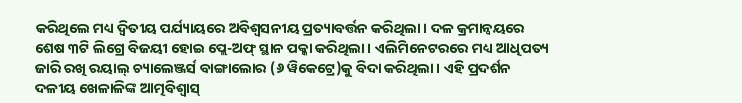କରିଥିଲେ ମଧ୍ୟ ଦ୍ୱିତୀୟ ପର୍ଯ୍ୟାୟରେ ଅବିଶ୍ୱସନୀୟ ପ୍ରତ୍ୟାବର୍ତ୍ତନ କରିଥିଲା। ଦଳ କ୍ରମାନ୍ୱୟରେ ଶେଷ ୩ଟି ଲିଗ୍ରେ ବିଜୟୀ ହୋଇ ପ୍ଲେ-ଅଫ୍ ସ୍ଥାନ ପକ୍କା କରିଥିଲା। ଏଲିମିନେଟରରେ ମଧ୍ୟ ଆଧିପତ୍ୟ ଜାରି ରଖି ରୟାଲ୍ ଚ୍ୟାଲେଞ୍ଜର୍ସ ବାଙ୍ଗାଲୋର (୬ ୱିକେଟ୍ରେ)କୁ ବିଦା କରିଥିଲା। ଏହି ପ୍ରଦର୍ଶନ ଦଳୀୟ ଖେଳାଳିଙ୍କ ଆତ୍ମବିଶ୍ୱାସ୍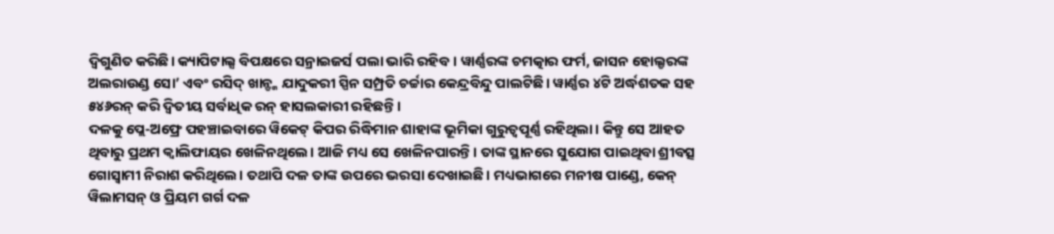ଦ୍ୱିଗୁଣିତ କରିଛି। କ୍ୟାପିଟାଲ୍ସ ବିପକ୍ଷରେ ସନ୍ରାଇଜର୍ସ ପଲା ଭାରି ରହିବ । ୱାର୍ଣ୍ଣରଙ୍କ ଚମତ୍କାର ଫର୍ମ, ଜାସନ ହୋଲ୍ଡରଙ୍କ ଅଲରାଉଣ୍ଡ ସୋ’ ଏବଂ ରସିଦ୍ ଖାନ୍ଙ୍କ ଯାଦୁକରୀ ସ୍ପିନ ସମ୍ପ୍ରତି ଚର୍ଚ୍ଚାର କେନ୍ଦ୍ରବିନ୍ଦୁ ପାଲଟିଛି। ୱାର୍ଣ୍ଣର ୪ଟି ଅର୍ଦ୍ଧଶତକ ସହ ୫୪୬ରନ୍ କରି ଦ୍ୱିତୀୟ ସର୍ବାଧିକ ରନ୍ ହାସଲକାରୀ ରହିଛନ୍ତି ।
ଦଳକୁ ପ୍ଲେ-ଅଫ୍ରେ ପହଞ୍ଚାଇବାରେ ୱିକେଟ୍ କିପର ରିଦ୍ଧିମାନ ଶାହାଙ୍କ ଭୂମିକା ଗୁରୁତ୍ୱପୂର୍ଣ୍ଣ ରହିଥିଲା। କିନ୍ତୁ ସେ ଆହତ ଥିବାରୁ ପ୍ରଥମ କ୍ୱାଲିଫାୟର ଖେଳିନଥିଲେ। ଆଜି ମଧ୍ୟ ସେ ଖେଳିନପାରନ୍ତି। ତାଙ୍କ ସ୍ଥାନରେ ସୁଯୋଗ ପାଇଥିବା ଶ୍ରୀବତ୍ସ ଗୋସ୍ୱାମୀ ନିରାଶ କରିଥିଲେ। ତଥାପି ଦଳ ତାଙ୍କ ଉପରେ ଭରସା ଦେଖାଇଛି। ମଧ୍ୟଭାଗରେ ମନୀଷ ପାଣ୍ଡେ, କେନ୍ ୱିଲାମସନ୍ ଓ ପ୍ରିୟମ ଗର୍ଗ ଦଳ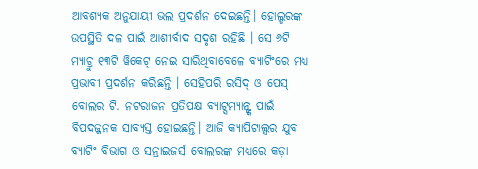ଆବଶ୍ୟକ ଅନୁଯାୟୀ ଭଲ ପ୍ରଦର୍ଶନ ଦେଇଛନ୍ତି। ହୋଲ୍ଡରଙ୍କ ଉପସ୍ଥିତି ଦଳ ପାଇଁ ଆଶୀର୍ବାଦ ସଦୃଶ ରହିଛି । ସେ ୬ଟି ମ୍ୟାଚ୍ରୁ ୧୩ଟି ୱିକେଟ୍ ନେଇ ସାରିଥିବାବେଳେ ବ୍ୟାଟିଂରେ ମଧ୍ୟ ପ୍ରଭାବୀ ପ୍ରଦର୍ଶନ କରିଛନ୍ତି । ସେହିପରି ରସିଦ୍ ଓ ପେସ୍ ବୋଲର ଟି. ନଟରାଜନ ପ୍ରତିପକ୍ଷ ବ୍ୟାଟ୍ସମ୍ୟାନ୍ଙ୍କ ପାଇଁ ବିପଦଜ୍ଜନକ ସାବ୍ୟସ୍ତ ହୋଇଛନ୍ତି। ଆଜି କ୍ୟାପିଟାଲ୍ସର ଯୁବ ବ୍ୟାଟିଂ ବିଭାଗ ଓ ସନ୍ରାଇଜର୍ସ ବୋଲରଙ୍କ ମଧ୍ୟରେ କଡ଼ା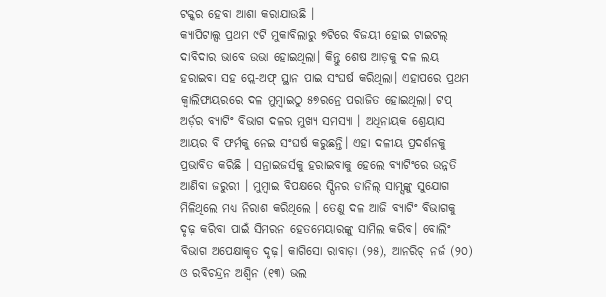ଟକ୍କର ହେବା ଆଶା କରାଯାଉଛି ।
କ୍ୟାପିଟାଲ୍ସ ପ୍ରଥମ ୯ଟି ମୁକାବିଲାରୁ ୭ଟିରେ ବିଜୟୀ ହୋଇ ଟାଇଟଲ୍ ଦାବିଦାର ଭାବେ ଉଭା ହୋଇଥିଲା। କିନ୍ତୁ ଶେଷ ଆଡ଼କୁ ଦଳ ଲୟ ହରାଇବା ସହ ପ୍ଲେ-ଅଫ୍ ସ୍ଥାନ ପାଇ ସଂଘର୍ଷ କରିଥିଲା। ଏହାପରେ ପ୍ରଥମ କ୍ୱାଲିଫାୟରରେ ଦଳ ମୁମ୍ବାଇଠୁ ୫୭ରନ୍ରେ ପରାଜିତ ହୋଇଥିଲା। ଟପ୍ ଅର୍ଡ଼ର ବ୍ୟାଟିଂ ବିଭାଗ ଦଳର ମୁଖ୍ୟ ସମସ୍ୟା । ଅଧିନାୟକ ଶ୍ରେୟାସ ଆୟର ବି ଫର୍ମକୁ ନେଇ ସଂଘର୍ଷ କରୁଛନ୍ତି। ଏହା ଦଳୀୟ ପ୍ରଦର୍ଶନକୁ ପ୍ରଭାବିତ କରିଛି । ସନ୍ରାଇଜର୍ସକୁ ହରାଇବାକୁ ହେଲେ ବ୍ୟାଟିଂରେ ଉନ୍ନତି ଆଣିବା ଜରୁରୀ । ମୁମ୍ବାଇ ବିପକ୍ଷରେ ସ୍ପିନର ଡାନିଲ୍ ସାମ୍ସଙ୍କୁ ସୁଯୋଗ ମିଳିଥିଲେ ମଧ୍ୟ ନିରାଶ କରିଥିଲେ । ତେଣୁ ଦଳ ଆଜି ବ୍ୟାଟିଂ ବିଭାଗକୁ ଦୃଢ଼ କରିବା ପାଇଁ ସିମରନ ହେତମେୟାରଙ୍କୁ ସାମିଲ କରିବ। ବୋଲିଂ ବିଭାଗ ଅପେକ୍ଷାକୃତ ଦୃଢ଼। କାଗିସୋ ରାବାଡ଼ା (୨୫), ଆନରିଚ୍ ନର୍ଜ (୨୦) ଓ ରବିଚନ୍ଦ୍ରନ ଅଶ୍ୱିନ (୧୩) ଭଲ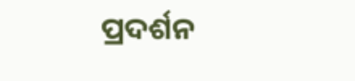ପ୍ରଦର୍ଶନ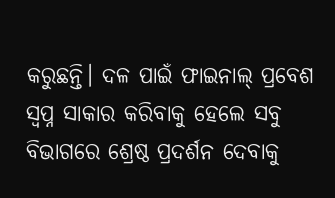କରୁଛନ୍ତି। ଦଳ ପାଇଁ ଫାଇନାଲ୍ ପ୍ରବେଶ ସ୍ୱପ୍ନ ସାକାର କରିବାକୁ ହେଲେ ସବୁ ବିଭାଗରେ ଶ୍ରେଷ୍ଠ ପ୍ରଦର୍ଶନ ଦେବାକୁ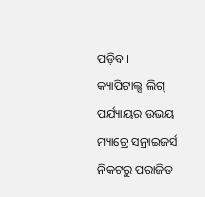ପଡ଼ିବ।
କ୍ୟାପିଟାଲ୍ସ ଲିଗ୍ ପର୍ଯ୍ୟାୟର ଉଭୟ ମ୍ୟାଚ୍ରେ ସନ୍ରାଇଜର୍ସ ନିକଟରୁ ପରାଜିତ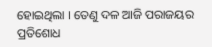ହୋଇଥିଲା । ତେଣୁ ଦଳ ଆଜି ପରାଜୟର ପ୍ରତିଶୋଧ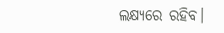ଲକ୍ଷ୍ୟରେ ରହିବ।